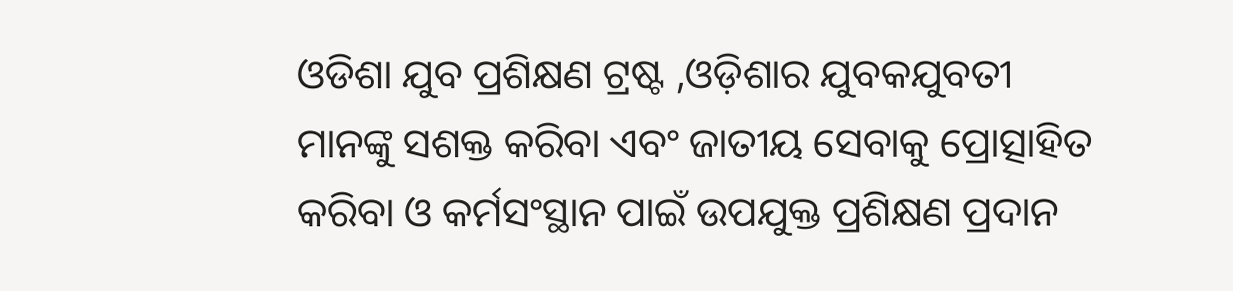ଓଡିଶା ଯୁବ ପ୍ରଶିକ୍ଷଣ ଟ୍ରଷ୍ଟ ,ଓଡ଼ିଶାର ଯୁବକଯୁବତୀ ମାନଙ୍କୁ ସଶକ୍ତ କରିବା ଏବଂ ଜାତୀୟ ସେବାକୁ ପ୍ରୋତ୍ସାହିତ କରିବା ଓ କର୍ମସଂସ୍ଥାନ ପାଇଁ ଉପଯୁକ୍ତ ପ୍ରଶିକ୍ଷଣ ପ୍ରଦାନ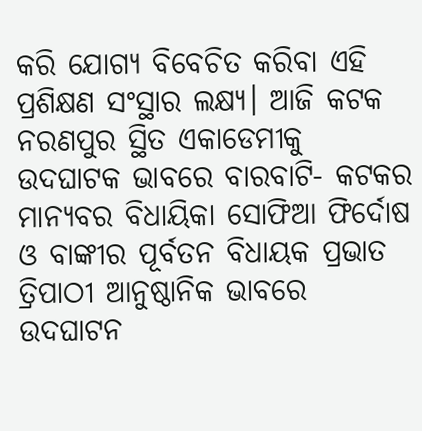କରି ଯୋଗ୍ୟ ବିବେଚିତ କରିବା ଏହି ପ୍ରଶିକ୍ଷଣ ସଂସ୍ଥାର ଲକ୍ଷ୍ୟ। ଆଜି କଟକ ନରଣପୁର ସ୍ଥିତ ଏକାଡେମୀକୁ ଉଦଘାଟକ ଭାବରେ ବାରବାଟି- କଟକର ମାନ୍ୟବର ବିଧାୟିକା ସୋଫିଆ ଫିର୍ଦୋଷ ଓ ବାଙ୍କୀର ପୂର୍ବତନ ବିଧାୟକ ପ୍ରଭାତ ତ୍ରିପାଠୀ ଆନୁଷ୍ଠାନିକ ଭାବରେ ଉଦଘାଟନ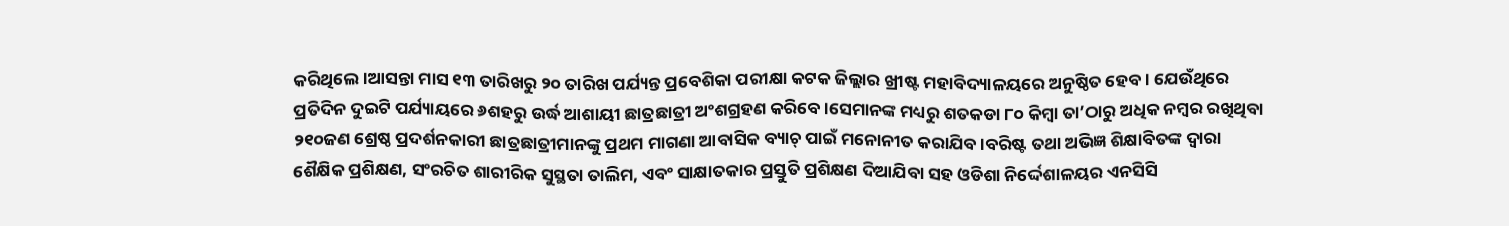କରିଥିଲେ।ଆସନ୍ତା ମାସ ୧୩ ତାରିଖରୁ ୨୦ ତାରିଖ ପର୍ଯ୍ୟନ୍ତ ପ୍ରବେଶିକା ପରୀକ୍ଷା କଟକ ଜିଲ୍ଲାର ଖ୍ରୀଷ୍ଟ ମହାବିଦ୍ୟାଳୟରେ ଅନୁଷ୍ଠିତ ହେବ। ଯେଉଁଥିରେ ପ୍ରତିଦିନ ଦୁଇଟି ପର୍ଯ୍ୟାୟରେ ୬ଶହରୁ ଉର୍ଦ୍ଧ ଆଶାୟୀ ଛାତ୍ରଛାତ୍ରୀ ଅଂଶଗ୍ରହଣ କରିବେ।ସେମାନଙ୍କ ମଧ୍ୟରୁ ଶତକଡା ୮୦ କିମ୍ବା ତା’ଠାରୁ ଅଧିକ ନମ୍ବର ରଖିଥିବା ୨୧୦ଜଣ ଶ୍ରେଷ୍ଠ ପ୍ରଦର୍ଶନକାରୀ ଛାତ୍ରଛାତ୍ରୀମାନଙ୍କୁ ପ୍ରଥମ ମାଗଣା ଆବାସିକ ବ୍ୟାଚ୍ ପାଇଁ ମନୋନୀତ କରାଯିବ।ବରିଷ୍ଟ ତଥା ଅଭିଜ୍ଞ ଶିକ୍ଷାବିତଙ୍କ ଦ୍ୱାରା ଶୈକ୍ଷିକ ପ୍ରଶିକ୍ଷଣ, ସଂରଚିତ ଶାରୀରିକ ସୁସ୍ଥତା ତାଲିମ, ଏବଂ ସାକ୍ଷାତକାର ପ୍ରସ୍ତୁତି ପ୍ରଶିକ୍ଷଣ ଦିଆଯିବା ସହ ଓଡିଶା ନିର୍ଦ୍ଦେଶାଳୟର ଏନସିସି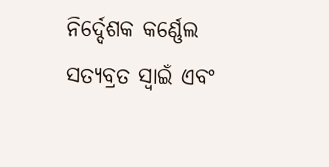ନିର୍ଦ୍ଦେଶକ କର୍ଣ୍ଣେଲ ସତ୍ୟବ୍ରତ ସ୍ୱାଇଁ ଏବଂ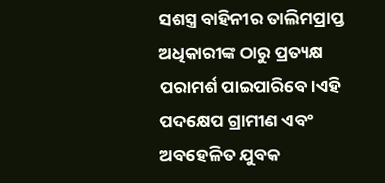ସଶସ୍ତ୍ର ବାହିନୀର ତାଲିମପ୍ରାପ୍ତ ଅଧିକାରୀଙ୍କ ଠାରୁ ପ୍ରତ୍ୟକ୍ଷ ପରାମର୍ଶ ପାଇପାରିବେ।ଏହି ପଦକ୍ଷେପ ଗ୍ରାମୀଣ ଏବଂ ଅବହେଳିତ ଯୁବକ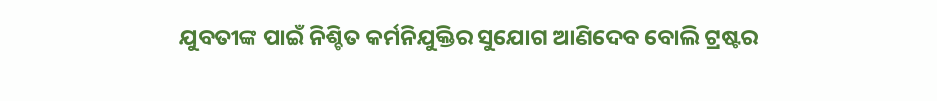ଯୁବତୀଙ୍କ ପାଇଁ ନିଶ୍ଚିତ କର୍ମନିଯୁକ୍ତିର ସୁଯୋଗ ଆଣିଦେବ ବୋଲି ଟ୍ରଷ୍ଟର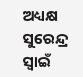ଅଧ୍ୟକ୍ଷ ସୁରେନ୍ଦ୍ର ସ୍ବାଇଁ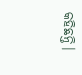କହିଛନ୍ତି।